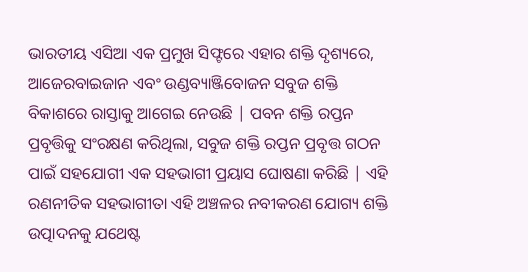ଭାରତୀୟ ଏସିଆ ଏକ ପ୍ରମୁଖ ସିଫ୍ଟରେ ଏହାର ଶକ୍ତି ଦୃଶ୍ୟରେ, ଆଜେରବାଇଜାନ ଏବଂ ଉଣ୍ଡବ୍ୟାଞ୍ଜିବୋଜନ ସବୁଜ ଶକ୍ତି ବିକାଶରେ ରାସ୍ତାକୁ ଆଗେଇ ନେଉଛି | ପବନ ଶକ୍ତି ରପ୍ତନ ପ୍ରବୃତ୍ତିକୁ ସଂରକ୍ଷଣ କରିଥିଲା, ସବୁଜ ଶକ୍ତି ରପ୍ତନ ପ୍ରବୃତ୍ତ ଗଠନ ପାଇଁ ସହଯୋଗୀ ଏକ ସହଭାଗୀ ପ୍ରୟାସ ଘୋଷଣା କରିଛି | ଏହି ରଣନୀତିକ ସହଭାଗୀତା ଏହି ଅଞ୍ଚଳର ନବୀକରଣ ଯୋଗ୍ୟ ଶକ୍ତି ଉତ୍ପାଦନକୁ ଯଥେଷ୍ଟ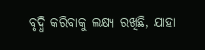ବୃଦ୍ଧି କରିବାକୁ ଲକ୍ଷ୍ୟ ରଖିଛି, ଯାହା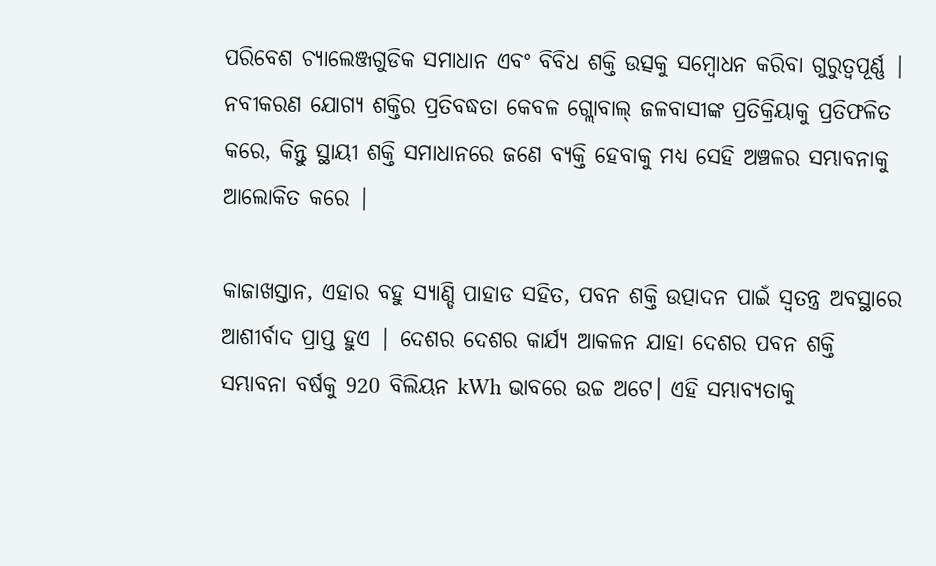ପରିବେଶ ଚ୍ୟାଲେଞ୍ଜଗୁଡିକ ସମାଧାନ ଏବଂ ବିବିଧ ଶକ୍ତି ଉତ୍ସକୁ ସମ୍ବୋଧନ କରିବା ଗୁରୁତ୍ୱପୂର୍ଣ୍ଣ | ନବୀକରଣ ଯୋଗ୍ୟ ଶକ୍ତିର ପ୍ରତିବଦ୍ଧତା କେବଳ ଗ୍ଲୋବାଲ୍ ଜଳବାସୀଙ୍କ ପ୍ରତିକ୍ରିୟାକୁ ପ୍ରତିଫଳିତ କରେ, କିନ୍ତୁ ସ୍ଥାୟୀ ଶକ୍ତି ସମାଧାନରେ ଜଣେ ବ୍ୟକ୍ତି ହେବାକୁ ମଧ୍ୟ ସେହି ଅଞ୍ଚଳର ସମ୍ଭାବନାକୁ ଆଲୋକିତ କରେ |

କାଜାଖସ୍ତାନ, ଏହାର ବହୁ ସ୍ୟାଣ୍ଡି ପାହାଡ ସହିତ, ପବନ ଶକ୍ତି ଉତ୍ପାଦନ ପାଇଁ ସ୍ୱତନ୍ତ୍ର ଅବସ୍ଥାରେ ଆଶୀର୍ବାଦ ପ୍ରାପ୍ତ ହୁଏ | ଦେଶର ଦେଶର କାର୍ଯ୍ୟ ଆକଳନ ଯାହା ଦେଶର ପବନ ଶକ୍ତି ସମ୍ଭାବନା ବର୍ଷକୁ 920 ବିଲିୟନ kWh ଭାବରେ ଉଚ୍ଚ ଅଟେ। ଏହି ସମ୍ଭାବ୍ୟତାକୁ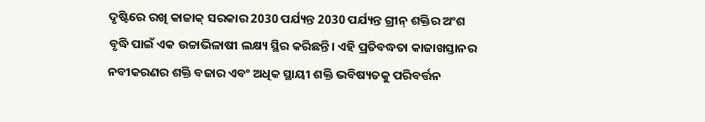ଦୃଷ୍ଟିରେ ରଖି କାଜାକ୍ ସରକାର 2030 ପର୍ଯ୍ୟନ୍ତ 2030 ପର୍ଯ୍ୟନ୍ତ ଗ୍ରୀନ୍ ଶକ୍ତିର ଅଂଶ ବୃଦ୍ଧି ପାଇଁ ଏକ ଉଚ୍ଚାଭିଳାଷୀ ଲକ୍ଷ୍ୟ ସ୍ଥିର କରିଛନ୍ତି। ଏହି ପ୍ରତିବଦ୍ଧତା କାଜାଖସ୍ତାନର ନବୀକରଣର ଶକ୍ତି ବଜାର ଏବଂ ଅଧିକ ସ୍ଥାୟୀ ଶକ୍ତି ଭବିଷ୍ୟତକୁ ପରିବର୍ତ୍ତନ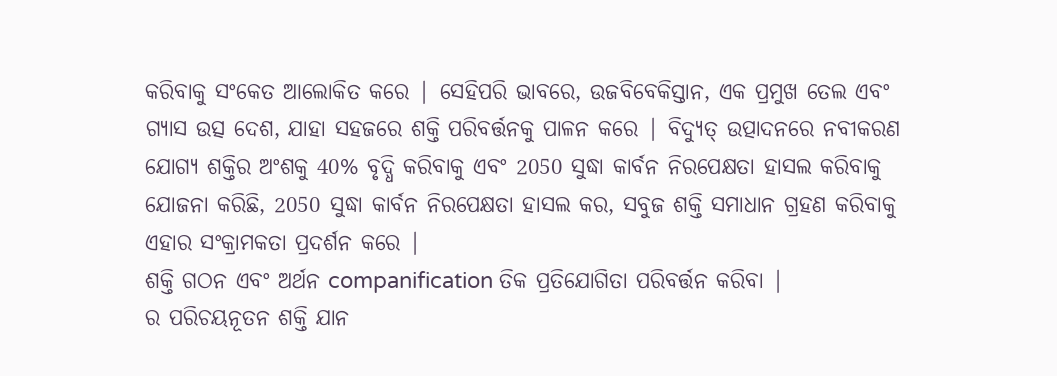କରିବାକୁ ସଂକେତ ଆଲୋକିତ କରେ | ସେହିପରି ଭାବରେ, ଉଜବିବେକିସ୍ତାନ, ଏକ ପ୍ରମୁଖ ତେଲ ଏବଂ ଗ୍ୟାସ ଉତ୍ସ ଦେଶ, ଯାହା ସହଜରେ ଶକ୍ତି ପରିବର୍ତ୍ତନକୁ ପାଳନ କରେ | ବିଦ୍ୟୁତ୍ ଉତ୍ପାଦନରେ ନବୀକରଣ ଯୋଗ୍ୟ ଶକ୍ତିର ଅଂଶକୁ 40% ବୃଦ୍ଧି କରିବାକୁ ଏବଂ 2050 ସୁଦ୍ଧା କାର୍ବନ ନିରପେକ୍ଷତା ହାସଲ କରିବାକୁ ଯୋଜନା କରିଛି, 2050 ସୁଦ୍ଧା କାର୍ବନ ନିରପେକ୍ଷତା ହାସଲ କର, ସବୁଜ ଶକ୍ତି ସମାଧାନ ଗ୍ରହଣ କରିବାକୁ ଏହାର ସଂକ୍ରାମକତା ପ୍ରଦର୍ଶନ କରେ |
ଶକ୍ତି ଗଠନ ଏବଂ ଅର୍ଥନ companification ତିକ ପ୍ରତିଯୋଗିତା ପରିବର୍ତ୍ତନ କରିବା |
ର ପରିଚୟନୂତନ ଶକ୍ତି ଯାନ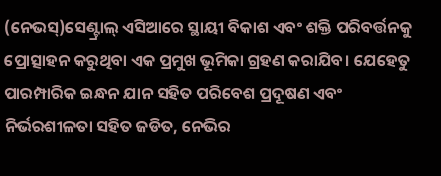(ନେଭସ୍)ସେଣ୍ଟ୍ରାଲ୍ ଏସିଆରେ ସ୍ଥାୟୀ ବିକାଶ ଏବଂ ଶକ୍ତି ପରିବର୍ତ୍ତନକୁ ପ୍ରୋତ୍ସାହନ କରୁଥିବା ଏକ ପ୍ରମୁଖ ଭୂମିକା ଗ୍ରହଣ କରାଯିବ। ଯେହେତୁ ପାରମ୍ପାରିକ ଇନ୍ଧନ ଯାନ ସହିତ ପରିବେଶ ପ୍ରଦୂଷଣ ଏବଂ ନିର୍ଭରଶୀଳତା ସହିତ ଜଡିତ, ନେଭିର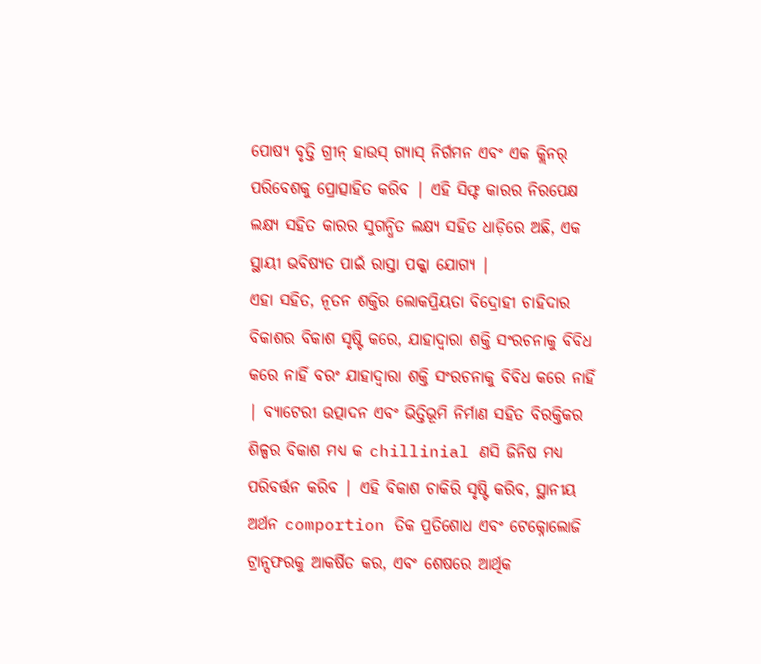ପୋଷ୍ୟ ବୃତ୍ତି ଗ୍ରୀନ୍ ହାଉସ୍ ଗ୍ୟାସ୍ ନିର୍ଗମନ ଏବଂ ଏକ କ୍ଲିନର୍ ପରିବେଶକୁ ପ୍ରୋତ୍ସାହିତ କରିବ | ଏହି ସିଫ୍ଟ କାରର ନିରପେକ୍ଷ ଲକ୍ଷ୍ୟ ସହିତ କାରର ସୁଗନ୍ଧିତ ଲକ୍ଷ୍ୟ ସହିତ ଧାଡ଼ିରେ ଅଛି, ଏକ ସ୍ଥାୟୀ ଭବିଷ୍ୟତ ପାଇଁ ରାସ୍ତା ପକ୍କା ଯୋଗ୍ୟ |
ଏହା ସହିତ, ନୂତନ ଶକ୍ତିର ଲୋକପ୍ରିୟତା ବିଦ୍ରୋହୀ ଚାହିଦାର ବିକାଶର ବିକାଶ ସୃଷ୍ଟି କରେ, ଯାହାଦ୍ୱାରା ଶକ୍ତି ସଂରଚନାକୁ ବିବିଧ କରେ ନାହିଁ ବରଂ ଯାହାଦ୍ୱାରା ଶକ୍ତି ସଂରଚନାକୁ ବିବିଧ କରେ ନାହିଁ | ବ୍ୟାଟେରୀ ଉତ୍ପାଦନ ଏବଂ ଭିତ୍ତିଭୂମି ନିର୍ମାଣ ସହିତ ବିରକ୍ତିକର ଶିଳ୍ପର ବିକାଶ ମଧ୍ୟ କ chillinial ଣସି ଜିନିଷ ମଧ୍ୟ ପରିବର୍ତ୍ତନ କରିବ | ଏହି ବିକାଶ ଚାକିରି ସୃଷ୍ଟି କରିବ, ସ୍ଥାନୀୟ ଅର୍ଥନ comportion ତିକ ପ୍ରତିଶୋଧ ଏବଂ ଟେକ୍ନୋଲୋଜି ଟ୍ରାନ୍ସଫରକୁ ଆକର୍ଷିତ କର, ଏବଂ ଶେଷରେ ଆର୍ଥିକ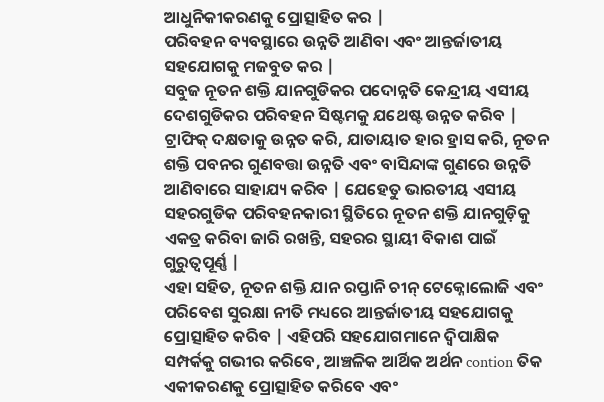ଆଧୁନିକୀକରଣକୁ ପ୍ରୋତ୍ସାହିତ କର |
ପରିବହନ ବ୍ୟବସ୍ଥାରେ ଉନ୍ନତି ଆଣିବା ଏବଂ ଆନ୍ତର୍ଜାତୀୟ ସହଯୋଗକୁ ମଜବୁତ କର |
ସବୁଜ ନୂତନ ଶକ୍ତି ଯାନଗୁଡିକର ପଦୋନ୍ନତି କେନ୍ଦ୍ରୀୟ ଏସୀୟ ଦେଶଗୁଡିକର ପରିବହନ ସିଷ୍ଟମକୁ ଯଥେଷ୍ଟ ଉନ୍ନତ କରିବ | ଟ୍ରାଫିକ୍ ଦକ୍ଷତାକୁ ଉନ୍ନତ କରି, ଯାତାୟାତ ହାର ହ୍ରାସ କରି, ନୂତନ ଶକ୍ତି ପବନର ଗୁଣବତ୍ତା ଉନ୍ନତି ଏବଂ ବାସିନ୍ଦାଙ୍କ ଗୁଣରେ ଉନ୍ନତି ଆଣିବାରେ ସାହାଯ୍ୟ କରିବ | ଯେହେତୁ ଭାରତୀୟ ଏସୀୟ ସହରଗୁଡିକ ପରିବହନକାରୀ ସ୍ଥିତିରେ ନୂତନ ଶକ୍ତି ଯାନଗୁଡ଼ିକୁ ଏକତ୍ର କରିବା ଜାରି ରଖନ୍ତି, ସହରର ସ୍ଥାୟୀ ବିକାଶ ପାଇଁ ଗୁରୁତ୍ୱପୂର୍ଣ୍ଣ |
ଏହା ସହିତ, ନୂତନ ଶକ୍ତି ଯାନ ରପ୍ତାନି ଚୀନ୍ ଟେକ୍ନୋଲୋଜି ଏବଂ ପରିବେଶ ସୁରକ୍ଷା ନୀତି ମଧ୍ୟରେ ଆନ୍ତର୍ଜାତୀୟ ସହଯୋଗକୁ ପ୍ରୋତ୍ସାହିତ କରିବ | ଏହିପରି ସହଯୋଗମାନେ ଦ୍ୱିପାକ୍ଷିକ ସମ୍ପର୍କକୁ ଗଭୀର କରିବେ, ଆଞ୍ଚଳିକ ଆର୍ଥିକ ଅର୍ଥନ contion ତିକ ଏକୀକରଣକୁ ପ୍ରୋତ୍ସାହିତ କରିବେ ଏବଂ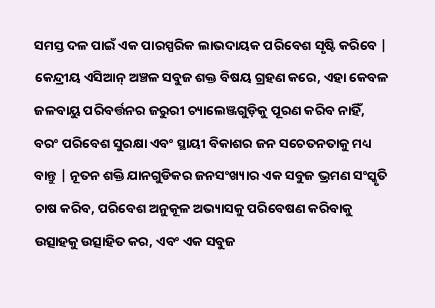ସମସ୍ତ ଦଳ ପାଇଁ ଏକ ପାରସ୍ପରିକ ଲାଭଦାୟକ ପରିବେଶ ସୃଷ୍ଟି କରିବେ | କେନ୍ଦ୍ରୀୟ ଏସିଆନ୍ ଅଞ୍ଚଳ ସବୁଜ ଶକ୍ତ ବିଷୟ ଗ୍ରହଣ କରେ, ଏହା କେବଳ ଜଳବାୟୁ ପରିବର୍ତ୍ତନର ଜରୁରୀ ଚ୍ୟାଲେଞ୍ଜଗୁଡ଼ିକୁ ପୂରଣ କରିବ ନାହିଁ, ବରଂ ପରିବେଶ ସୁରକ୍ଷା ଏବଂ ସ୍ଥାୟୀ ବିକାଶର ଜନ ସଚେତନତାକୁ ମଧ୍ୟ ବାନ୍ତୁ | ନୂତନ ଶକ୍ତି ଯାନଗୁଡିକର ଜନସଂଖ୍ୟାର ଏକ ସବୁଜ ଭ୍ରମଣ ସଂସ୍କୃତି ଚାଷ କରିବ, ପରିବେଶ ଅନୁକୂଳ ଅଭ୍ୟାସକୁ ପରିବେଷଣ କରିବାକୁ ଉତ୍ସାହକୁ ଉତ୍ସାହିତ କର, ଏବଂ ଏକ ସବୁଜ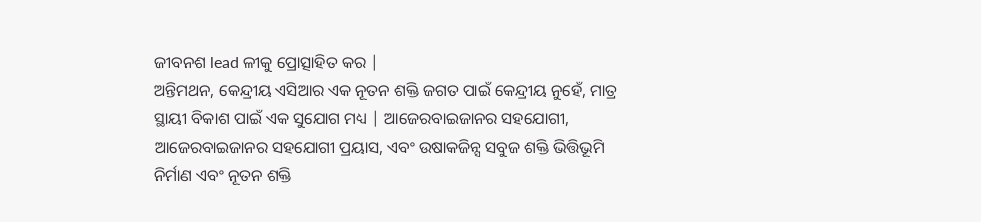ଜୀବନଶ lead ଳୀକୁ ପ୍ରୋତ୍ସାହିତ କର |
ଅନ୍ତିମଥନ, କେନ୍ଦ୍ରୀୟ ଏସିଆର ଏକ ନୂତନ ଶକ୍ତି ଜଗତ ପାଇଁ କେନ୍ଦ୍ରୀୟ ନୁହେଁ, ମାତ୍ର ସ୍ଥାୟୀ ବିକାଶ ପାଇଁ ଏକ ସୁଯୋଗ ମଧ୍ୟ | ଆଜେରବାଇଜାନର ସହଯୋଗୀ, ଆଜେରବାଇଜାନର ସହଯୋଗୀ ପ୍ରୟାସ, ଏବଂ ଉଷାକଜିନ୍ସ ସବୁଜ ଶକ୍ତି ଭିତ୍ତିଭୂମି ନିର୍ମାଣ ଏବଂ ନୂତନ ଶକ୍ତି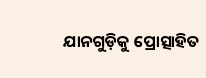ଯାନଗୁଡ଼ିକୁ ପ୍ରୋତ୍ସାହିତ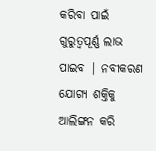କରିବା ପାଇଁ ଗୁରୁତ୍ୱପୂର୍ଣ୍ଣ ଲାଭ ପାଇବ | ନବୀକରଣ ଯୋଗ୍ୟ ଶକ୍ତିକୁ ଆଲିଙ୍ଗନ କରି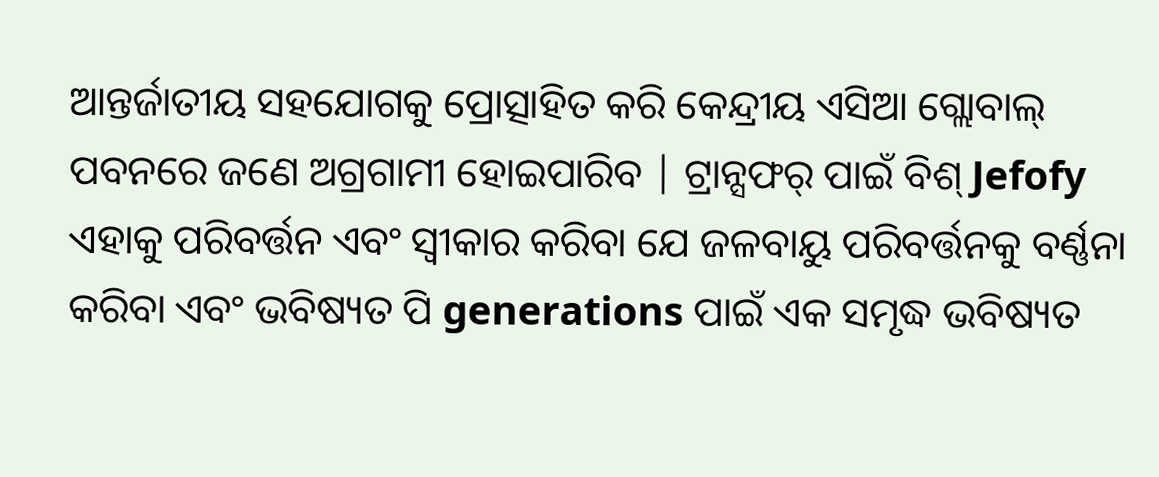ଆନ୍ତର୍ଜାତୀୟ ସହଯୋଗକୁ ପ୍ରୋତ୍ସାହିତ କରି କେନ୍ଦ୍ରୀୟ ଏସିଆ ଗ୍ଲୋବାଲ୍ ପବନରେ ଜଣେ ଅଗ୍ରଗାମୀ ହୋଇପାରିବ | ଟ୍ରାନ୍ସଫର୍ ପାଇଁ ବିଶ୍ Jefofy ଏହାକୁ ପରିବର୍ତ୍ତନ ଏବଂ ସ୍ୱୀକାର କରିବା ଯେ ଜଳବାୟୁ ପରିବର୍ତ୍ତନକୁ ବର୍ଣ୍ଣନା କରିବା ଏବଂ ଭବିଷ୍ୟତ ପି generations ପାଇଁ ଏକ ସମୃଦ୍ଧ ଭବିଷ୍ୟତ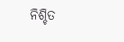ନିଶ୍ଚିତ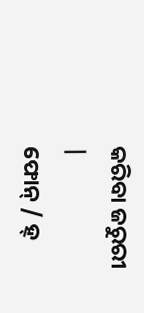କରିବା ଜରୁରୀ |
ଫୋନ୍ / ହ୍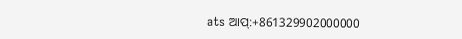ats ଆପ୍:+861329902000000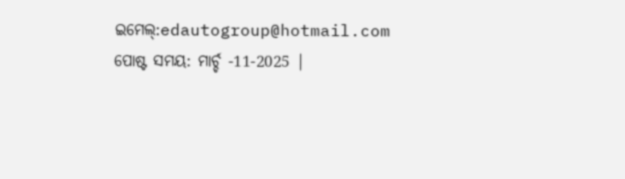ଇମେଲ୍:edautogroup@hotmail.com
ପୋଷ୍ଟ ସମୟ: ମାର୍ଚ୍ଚ -11-2025 |